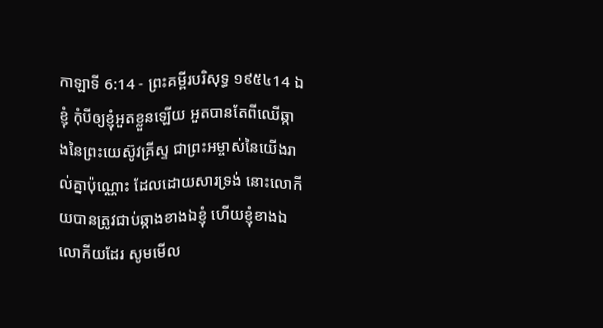កាឡាទី 6:14 - ព្រះគម្ពីរបរិសុទ្ធ ១៩៥៤14 ឯខ្ញុំ កុំបីឲ្យខ្ញុំអួតខ្លួនឡើយ អួតបានតែពីឈើឆ្កាងនៃព្រះយេស៊ូវគ្រីស្ទ ជាព្រះអម្ចាស់នៃយើងរាល់គ្នាប៉ុណ្ណោះ ដែលដោយសារទ្រង់ នោះលោកីយបានត្រូវជាប់ឆ្កាងខាងឯខ្ញុំ ហើយខ្ញុំខាងឯលោកីយដែរ សូមមើល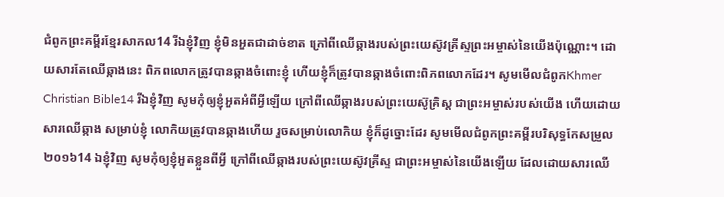ជំពូកព្រះគម្ពីរខ្មែរសាកល14 រីឯខ្ញុំវិញ ខ្ញុំមិនអួតជាដាច់ខាត ក្រៅពីឈើឆ្កាងរបស់ព្រះយេស៊ូវគ្រីស្ទព្រះអម្ចាស់នៃយើងប៉ុណ្ណោះ។ ដោយសារតែឈើឆ្កាងនេះ ពិភពលោកត្រូវបានឆ្កាងចំពោះខ្ញុំ ហើយខ្ញុំក៏ត្រូវបានឆ្កាងចំពោះពិភពលោកដែរ។ សូមមើលជំពូកKhmer Christian Bible14 រីឯខ្ញុំវិញ សូមកុំឲ្យខ្ញុំអួតអំពីអ្វីឡើយ ក្រៅពីឈើឆ្កាងរបស់ព្រះយេស៊ូគ្រិស្ដ ជាព្រះអម្ចាស់របស់យើង ហើយដោយសារឈើឆ្កាង សម្រាប់ខ្ញុំ លោកិយត្រូវបានឆ្កាងហើយ រួចសម្រាប់លោកិយ ខ្ញុំក៏ដូច្នោះដែរ សូមមើលជំពូកព្រះគម្ពីរបរិសុទ្ធកែសម្រួល ២០១៦14 ឯខ្ញុំវិញ សូមកុំឲ្យខ្ញុំអួតខ្លួនពីអ្វី ក្រៅពីឈើឆ្កាងរបស់ព្រះយេស៊ូវគ្រីស្ទ ជាព្រះអម្ចាស់នៃយើងឡើយ ដែលដោយសារឈើ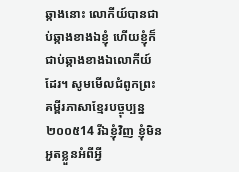ឆ្កាងនោះ លោកីយ៍បានជាប់ឆ្កាងខាងឯខ្ញុំ ហើយខ្ញុំក៏ជាប់ឆ្កាងខាងឯលោកីយ៍ដែរ។ សូមមើលជំពូកព្រះគម្ពីរភាសាខ្មែរបច្ចុប្បន្ន ២០០៥14 រីឯខ្ញុំវិញ ខ្ញុំមិនអួតខ្លួនអំពីអ្វី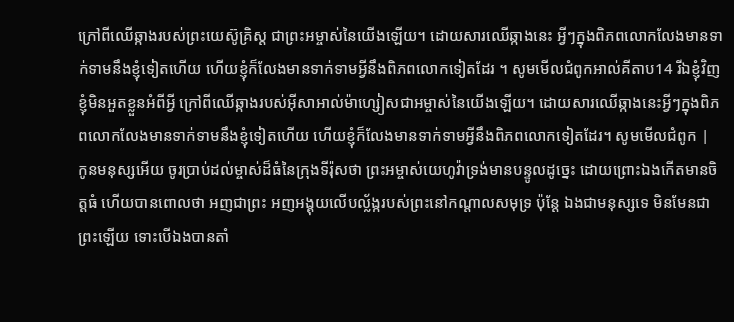ក្រៅពីឈើឆ្កាងរបស់ព្រះយេស៊ូគ្រិស្ត ជាព្រះអម្ចាស់នៃយើងឡើយ។ ដោយសារឈើឆ្កាងនេះ អ្វីៗក្នុងពិភពលោកលែងមានទាក់ទាមនឹងខ្ញុំទៀតហើយ ហើយខ្ញុំក៏លែងមានទាក់ទាមអ្វីនឹងពិភពលោកទៀតដែរ ។ សូមមើលជំពូកអាល់គីតាប14 រីឯខ្ញុំវិញ ខ្ញុំមិនអួតខ្លួនអំពីអ្វី ក្រៅពីឈើឆ្កាងរបស់អ៊ីសាអាល់ម៉ាហ្សៀសជាអម្ចាស់នៃយើងឡើយ។ ដោយសារឈើឆ្កាងនេះអ្វីៗក្នុងពិភពលោកលែងមានទាក់ទាមនឹងខ្ញុំទៀតហើយ ហើយខ្ញុំក៏លែងមានទាក់ទាមអ្វីនឹងពិភពលោកទៀតដែរ។ សូមមើលជំពូក |
កូនមនុស្សអើយ ចូរប្រាប់ដល់ម្ចាស់ដ៏ធំនៃក្រុងទីរ៉ុសថា ព្រះអម្ចាស់យេហូវ៉ាទ្រង់មានបន្ទូលដូច្នេះ ដោយព្រោះឯងកើតមានចិត្តធំ ហើយបានពោលថា អញជាព្រះ អញអង្គុយលើបល្ល័ង្ករបស់ព្រះនៅកណ្តាលសមុទ្រ ប៉ុន្តែ ឯងជាមនុស្សទេ មិនមែនជាព្រះឡើយ ទោះបើឯងបានតាំ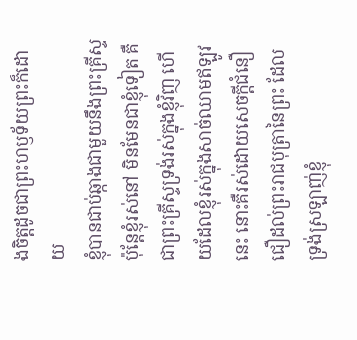ងចិត្តដូចជាព្រះហឫទ័យព្រះក៏ដោយ
ខ្ញុំបានជាប់ឆ្កាងជាមួយនឹងព្រះគ្រីស្ទ ប៉ុន្តែខ្ញុំរស់នៅ មិនមែនជាខ្ញុំទៀត គឺជាព្រះគ្រីស្ទទ្រង់រស់ក្នុងខ្ញុំវិញ ហើយដែលខ្ញុំរស់ក្នុងសាច់ឈាមឥឡូវនេះ នោះគឺរស់ដោយសេចក្ដីជំនឿ ជឿដល់ព្រះរាជបុត្រានៃព្រះ ដែលទ្រង់ស្រឡាញ់ខ្ញុំ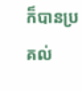ក៏បានប្រគល់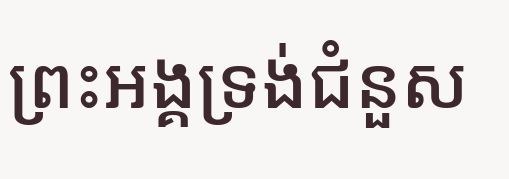ព្រះអង្គទ្រង់ជំនួស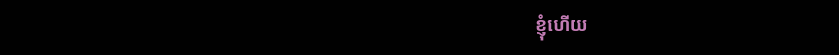ខ្ញុំហើយ